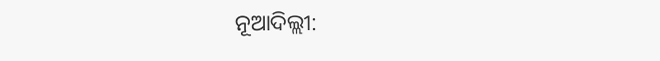ନୂଆଦିଲ୍ଲୀ: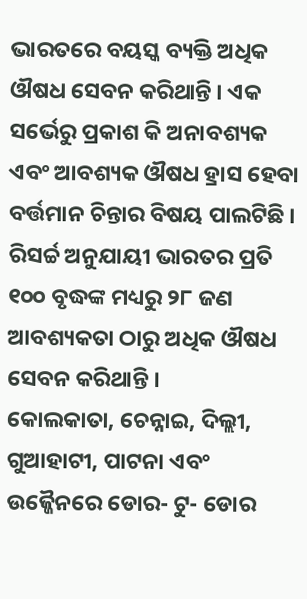ଭାରତରେ ବୟସ୍କ ବ୍ୟକ୍ତି ଅଧିକ ଔଷଧ ସେବନ କରିଥାନ୍ତି । ଏକ ସର୍ଭେରୁ ପ୍ରକାଶ କି ଅନାବଶ୍ୟକ ଏବଂ ଆବଶ୍ୟକ ଔଷଧ ହ୍ରାସ ହେବା ବର୍ତ୍ତମାନ ଚିନ୍ତାର ବିଷୟ ପାଲଟିଛି ।
ରିସର୍ଚ୍ଚ ଅନୁଯାୟୀ ଭାରତର ପ୍ରତି ୧୦୦ ବୃଦ୍ଧଙ୍କ ମଧ୍ୟରୁ ୨୮ ଜଣ ଆବଶ୍ୟକତା ଠାରୁ ଅଧିକ ଔଷଧ ସେବନ କରିଥାନ୍ତି ।
କୋଲକାତା, ଚେନ୍ନାଇ, ଦିଲ୍ଲୀ, ଗୁଆହାଟୀ, ପାଟନା ଏବଂ ଉଜ୍ଜୈନରେ ଡୋର- ଟୁ- ଡୋର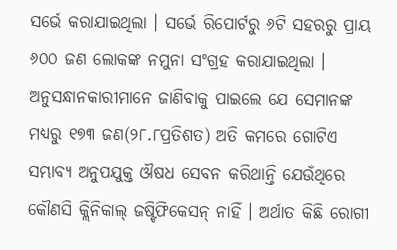ସର୍ଭେ କରାଯାଇଥିଲା । ସର୍ଭେ ରିପୋର୍ଟରୁ ୬ଟି ସହରରୁ ପ୍ରାୟ ୬୦୦ ଜଣ ଲୋକଙ୍କ ନମୁନା ସଂଗ୍ରହ କରାଯାଇଥିଲା । ଅନୁସନ୍ଧାନକାରୀମାନେ ଜାଣିବାକୁ ପାଇଲେ ଯେ ସେମାନଙ୍କ ମଧ୍ୟରୁ ୧୭୩ ଜଣ(୨୮.୮ପ୍ରତିଶତ) ଅତି କମରେ ଗୋଟିଏ ସମ୍ଭାବ୍ୟ ଅନୁପଯୁକ୍ତ ଔଷଧ ସେବନ କରିଥାନ୍ତି ଯେଉଁଥିରେ କୌଣସି କ୍ଲିନିକାଲ୍ ଜଷ୍ଟିଫିକେସନ୍ ନାହିଁ । ଅର୍ଥାତ କିଛି ରୋଗୀ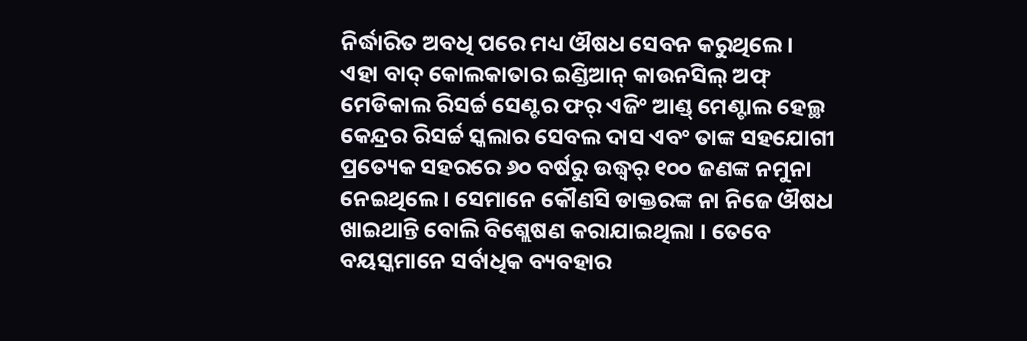ନିର୍ଦ୍ଧାରିତ ଅବଧି ପରେ ମଧ୍ୟ ଔଷଧ ସେବନ କରୁଥିଲେ ।
ଏହା ବାଦ୍ କୋଲକାତାର ଇଣ୍ଡିଆନ୍ କାଉନସିଲ୍ ଅଫ୍ ମେଡିକାଲ ରିସର୍ଚ୍ଚ ସେଣ୍ଟର ଫର୍ ଏଜିଂ ଆଣ୍ଡ୍ ମେଣ୍ଟାଲ ହେଲ୍ଥ କେନ୍ଦ୍ରର ରିସର୍ଚ୍ଚ ସ୍କଲାର ସେବଲ ଦାସ ଏବଂ ତାଙ୍କ ସହଯୋଗୀ ପ୍ରତ୍ୟେକ ସହରରେ ୬୦ ବର୍ଷରୁ ଉଦ୍ଧ୍ୱର୍ ୧୦୦ ଜଣଙ୍କ ନମୁନା ନେଇଥିଲେ । ସେମାନେ କୌଣସି ଡାକ୍ତରଙ୍କ ନା ନିଜେ ଔଷଧ ଖାଇଥାନ୍ତି ବୋଲି ବିଶ୍ଲେଷଣ କରାଯାଇଥିଲା । ତେବେ ବୟସ୍କମାନେ ସର୍ବାଧିକ ବ୍ୟବହାର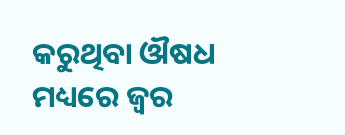କରୁଥିବା ଔଷଧ ମଧ୍ୟରେ ଜ୍ୱର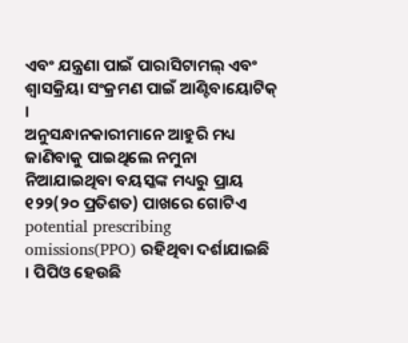ଏବଂ ଯନ୍ତ୍ରଣା ପାଇଁ ପାରାସିଟାମଲ୍ ଏବଂ ଶ୍ୱାସକ୍ରିୟା ସଂକ୍ରମଣ ପାଇଁ ଆଣ୍ଟିବାୟୋଟିକ୍ ।
ଅନୁସନ୍ଧାନକାରୀମାନେ ଆହୁରି ମଧ୍ୟ ଜାଣିବାକୁ ପାଇଥିଲେ ନମୁନା ନିଆଯାଇଥିବା ବୟସ୍କଙ୍କ ମଧ୍ୟରୁ ପ୍ରାୟ ୧୨୨(୨୦ ପ୍ରତିଶତ) ପାଖରେ ଗୋଟିଏ potential prescribing omissions(PPO) ରହିଥିବା ଦର୍ଶାଯାଇଛି । ପିପିଓ ହେଉଛି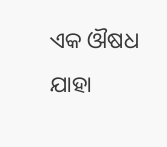ଏକ ଔଷଧ ଯାହା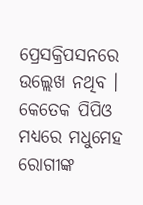ପ୍ରେସକ୍ରିପସନରେ ଉଲ୍ଲେଖ ନଥିବ । କେତେକ ପିପିଓ ମଧ୍ୟରେ ମଧୁମେହ ରୋଗୀଙ୍କ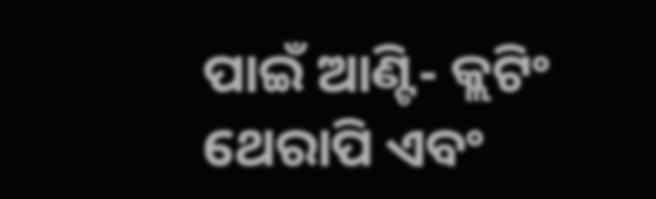ପାଇଁ ଆଣ୍ଟି- କ୍ଲଟିଂ ଥେରାପି ଏବଂ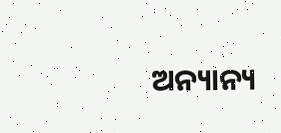ଅନ୍ୟାନ୍ୟ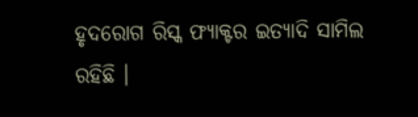ହୃଦରୋଗ ରିସ୍କ ଫ୍ୟାକ୍ଟର ଇତ୍ୟାଦି ସାମିଲ ରହିଛି ।